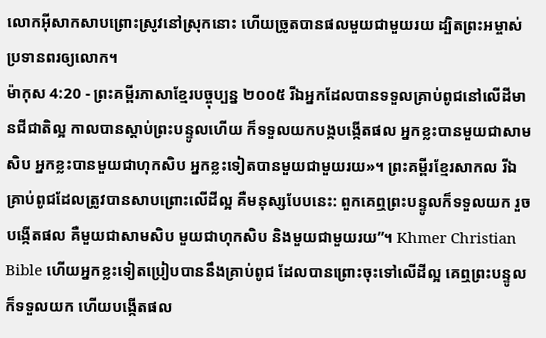លោកអ៊ីសាកសាបព្រោះស្រូវនៅស្រុកនោះ ហើយច្រូតបានផលមួយជាមួយរយ ដ្បិតព្រះអម្ចាស់ប្រទានពរឲ្យលោក។
ម៉ាកុស 4:20 - ព្រះគម្ពីរភាសាខ្មែរបច្ចុប្បន្ន ២០០៥ រីឯអ្នកដែលបានទទួលគ្រាប់ពូជនៅលើដីមានជីជាតិល្អ កាលបានស្ដាប់ព្រះបន្ទូលហើយ ក៏ទទួលយកបង្កបង្កើតផល អ្នកខ្លះបានមួយជាសាមសិប អ្នកខ្លះបានមួយជាហុកសិប អ្នកខ្លះទៀតបានមួយជាមួយរយ»។ ព្រះគម្ពីរខ្មែរសាកល រីឯគ្រាប់ពូជដែលត្រូវបានសាបព្រោះលើដីល្អ គឺមនុស្សបែបនេះ: ពួកគេឮព្រះបន្ទូលក៏ទទួលយក រួចបង្កើតផល គឺមួយជាសាមសិប មួយជាហុកសិប និងមួយជាមួយរយ”។ Khmer Christian Bible ហើយអ្នកខ្លះទៀតប្រៀបបាននឹងគ្រាប់ពូជ ដែលបានព្រោះចុះទៅលើដីល្អ គេឮព្រះបន្ទូលក៏ទទួលយក ហើយបង្កើតផល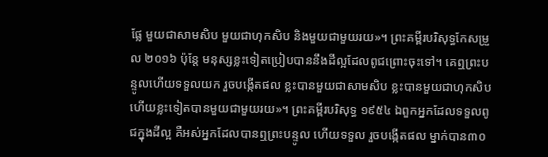ផ្លែ មួយជាសាមសិប មួយជាហុកសិប និងមួយជាមួយរយ»។ ព្រះគម្ពីរបរិសុទ្ធកែសម្រួល ២០១៦ ប៉ុន្តែ មនុស្សខ្លះទៀតប្រៀបបាននឹងដីល្អដែលពូជព្រោះចុះទៅ។ គេឮព្រះបន្ទូលហើយទទួលយក រួចបង្កើតផល ខ្លះបានមួយជាសាមសិប ខ្លះបានមួយជាហុកសិប ហើយខ្លះទៀតបានមួយជាមួយរយ»។ ព្រះគម្ពីរបរិសុទ្ធ ១៩៥៤ ឯពួកអ្នកដែលទទួលពូជក្នុងដីល្អ គឺអស់អ្នកដែលបានឮព្រះបន្ទូល ហើយទទួល រួចបង្កើតផល ម្នាក់បាន៣០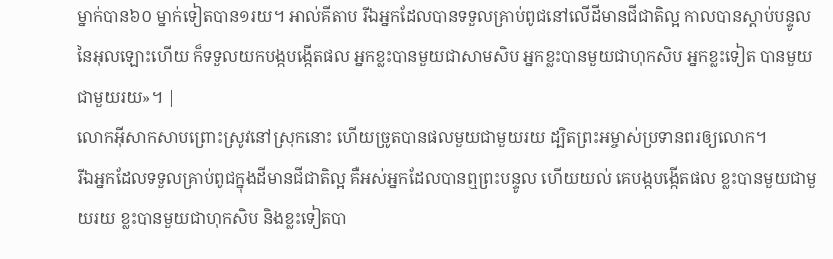ម្នាក់បាន៦០ ម្នាក់ទៀតបាន១រយ។ អាល់គីតាប រីឯអ្នកដែលបានទទួលគ្រាប់ពូជនៅលើដីមានជីជាតិល្អ កាលបានស្ដាប់បន្ទូលនៃអុលឡោះហើយ ក៏ទទួលយកបង្កបង្កើតផល អ្នកខ្លះបានមួយជាសាមសិប អ្នកខ្លះបានមួយជាហុកសិប អ្នកខ្លះទៀត បានមួយជាមួយរយ»។ |
លោកអ៊ីសាកសាបព្រោះស្រូវនៅស្រុកនោះ ហើយច្រូតបានផលមួយជាមួយរយ ដ្បិតព្រះអម្ចាស់ប្រទានពរឲ្យលោក។
រីឯអ្នកដែលទទួលគ្រាប់ពូជក្នុងដីមានជីជាតិល្អ គឺអស់អ្នកដែលបានឮព្រះបន្ទូល ហើយយល់ គេបង្កបង្កើតផល ខ្លះបានមួយជាមួយរយ ខ្លះបានមួយជាហុកសិប និងខ្លះទៀតបា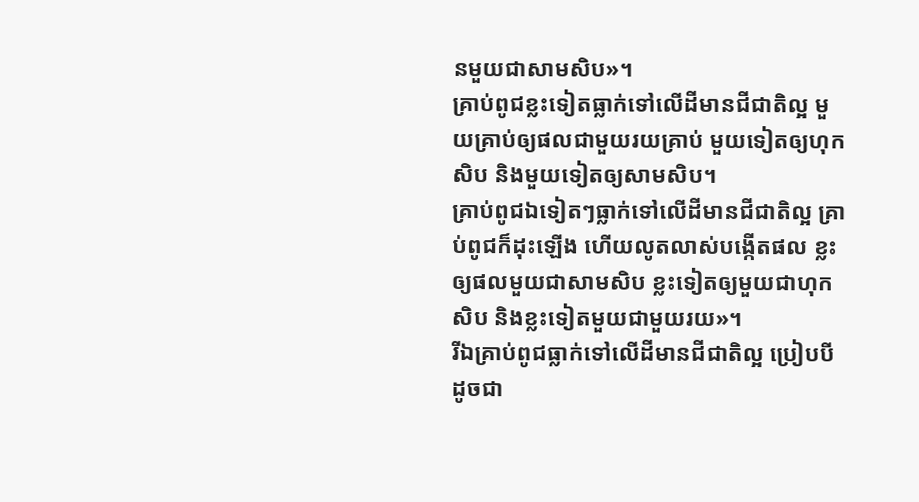នមួយជាសាមសិប»។
គ្រាប់ពូជខ្លះទៀតធ្លាក់ទៅលើដីមានជីជាតិល្អ មួយគ្រាប់ឲ្យផលជាមួយរយគ្រាប់ មួយទៀតឲ្យហុកសិប និងមួយទៀតឲ្យសាមសិប។
គ្រាប់ពូជឯទៀតៗធ្លាក់ទៅលើដីមានជីជាតិល្អ គ្រាប់ពូជក៏ដុះឡើង ហើយលូតលាស់បង្កើតផល ខ្លះឲ្យផលមួយជាសាមសិប ខ្លះទៀតឲ្យមួយជាហុកសិប និងខ្លះទៀតមួយជាមួយរយ»។
រីឯគ្រាប់ពូជធ្លាក់ទៅលើដីមានជីជាតិល្អ ប្រៀបបីដូចជា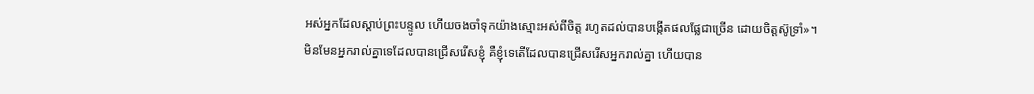អស់អ្នកដែលស្ដាប់ព្រះបន្ទូល ហើយចងចាំទុកយ៉ាងស្មោះអស់ពីចិត្ត រហូតដល់បានបង្កើតផលផ្លែជាច្រើន ដោយចិត្តស៊ូទ្រាំ»។
មិនមែនអ្នករាល់គ្នាទេដែលបានជ្រើសរើសខ្ញុំ គឺខ្ញុំទេតើដែលបានជ្រើសរើសអ្នករាល់គ្នា ហើយបាន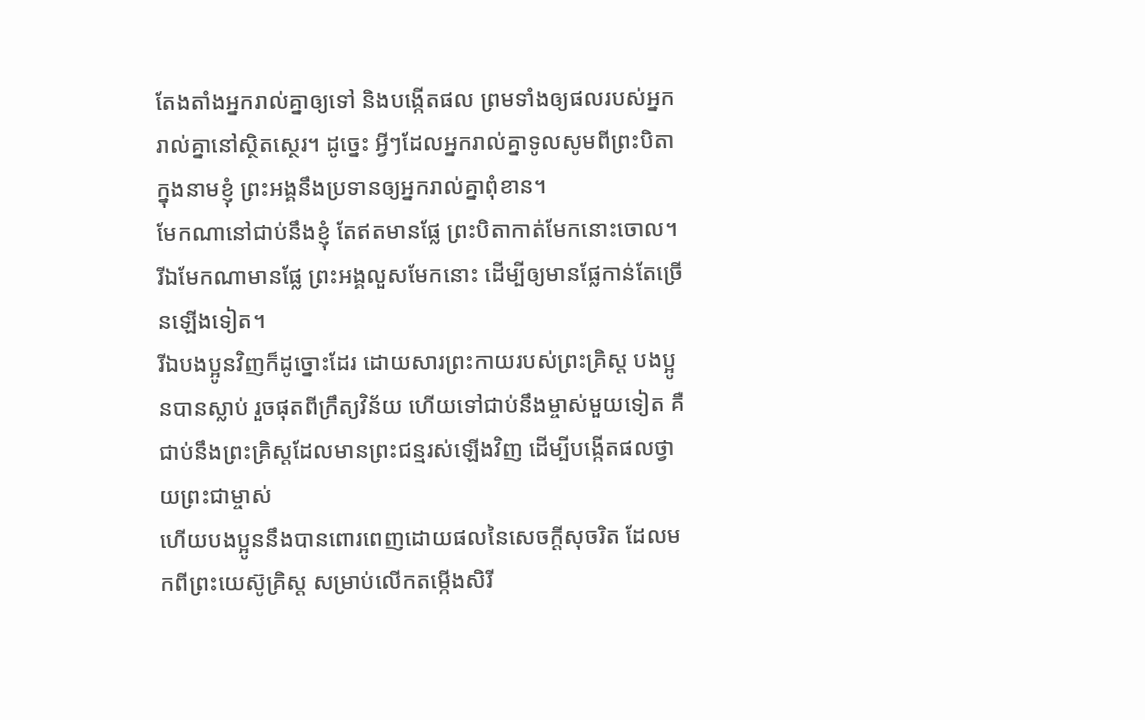តែងតាំងអ្នករាល់គ្នាឲ្យទៅ និងបង្កើតផល ព្រមទាំងឲ្យផលរបស់អ្នករាល់គ្នានៅស្ថិតស្ថេរ។ ដូច្នេះ អ្វីៗដែលអ្នករាល់គ្នាទូលសូមពីព្រះបិតាក្នុងនាមខ្ញុំ ព្រះអង្គនឹងប្រទានឲ្យអ្នករាល់គ្នាពុំខាន។
មែកណានៅជាប់នឹងខ្ញុំ តែឥតមានផ្លែ ព្រះបិតាកាត់មែកនោះចោល។ រីឯមែកណាមានផ្លែ ព្រះអង្គលួសមែកនោះ ដើម្បីឲ្យមានផ្លែកាន់តែច្រើនឡើងទៀត។
រីឯបងប្អូនវិញក៏ដូច្នោះដែរ ដោយសារព្រះកាយរបស់ព្រះគ្រិស្ត បងប្អូនបានស្លាប់ រួចផុតពីក្រឹត្យវិន័យ ហើយទៅជាប់នឹងម្ចាស់មួយទៀត គឺជាប់នឹងព្រះគ្រិស្តដែលមានព្រះជន្មរស់ឡើងវិញ ដើម្បីបង្កើតផលថ្វាយព្រះជាម្ចាស់
ហើយបងប្អូននឹងបានពោរពេញដោយផលនៃសេចក្ដីសុចរិត ដែលមកពីព្រះយេស៊ូគ្រិស្ត សម្រាប់លើកតម្កើងសិរី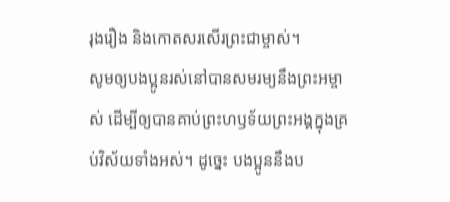រុងរឿង និងកោតសរសើរព្រះជាម្ចាស់។
សូមឲ្យបងប្អូនរស់នៅបានសមរម្យនឹងព្រះអម្ចាស់ ដើម្បីឲ្យបានគាប់ព្រះហឫទ័យព្រះអង្គក្នុងគ្រប់វិស័យទាំងអស់។ ដូច្នេះ បងប្អូននឹងប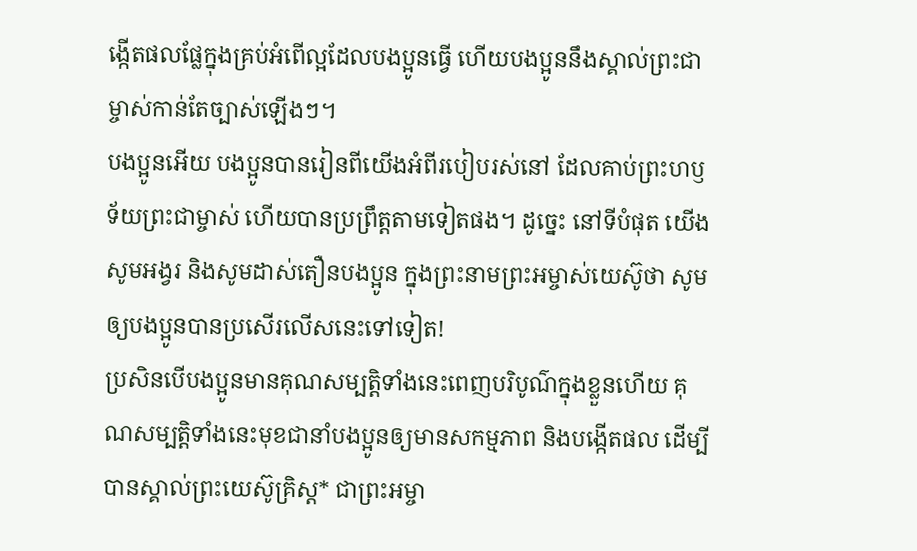ង្កើតផលផ្លែក្នុងគ្រប់អំពើល្អដែលបងប្អូនធ្វើ ហើយបងប្អូននឹងស្គាល់ព្រះជាម្ចាស់កាន់តែច្បាស់ឡើងៗ។
បងប្អូនអើយ បងប្អូនបានរៀនពីយើងអំពីរបៀបរស់នៅ ដែលគាប់ព្រះហឫទ័យព្រះជាម្ចាស់ ហើយបានប្រព្រឹត្តតាមទៀតផង។ ដូច្នេះ នៅទីបំផុត យើងសូមអង្វរ និងសូមដាស់តឿនបងប្អូន ក្នុងព្រះនាមព្រះអម្ចាស់យេស៊ូថា សូមឲ្យបងប្អូនបានប្រសើរលើសនេះទៅទៀត!
ប្រសិនបើបងប្អូនមានគុណសម្បត្តិទាំងនេះពេញបរិបូណ៌ក្នុងខ្លួនហើយ គុណសម្បត្តិទាំងនេះមុខជានាំបងប្អូនឲ្យមានសកម្មភាព និងបង្កើតផល ដើម្បីបានស្គាល់ព្រះយេស៊ូគ្រិស្ត* ជាព្រះអម្ចា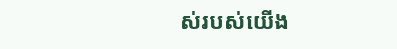ស់របស់យើង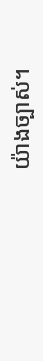យ៉ាងច្បាស់។